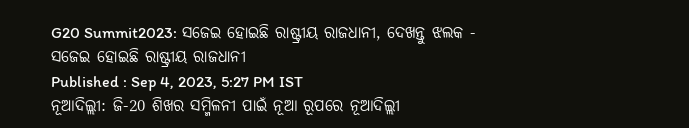G20 Summit2023: ସଜେଇ ହୋଇଛି ରାଷ୍ଟ୍ରୀୟ ରାଜଧାନୀ, ଦେଖନ୍ତୁ ଝଲକ - ସଜେଇ ହୋଇଛି ରାଷ୍ଟ୍ରୀୟ ରାଜଧାନୀ
Published : Sep 4, 2023, 5:27 PM IST
ନୂଆଦିଲ୍ଲୀ: ଜି-20 ଶିଖର ସମ୍ମିଳନୀ ପାଇଁ ନୂଆ ରୂପରେ ନୂଆଦିଲ୍ଲୀ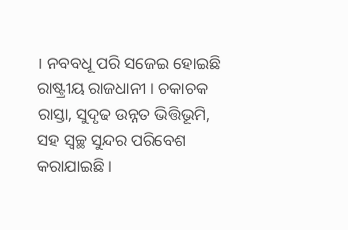। ନବବଧୂ ପରି ସଜେଇ ହୋଇଛି ରାଷ୍ଟ୍ରୀୟ ରାଜଧାନୀ । ଚକାଚକ ରାସ୍ତା, ସୁଦୃଢ ଉନ୍ନତ ଭିତ୍ତିଭୂମି, ସହ ସ୍ବଚ୍ଛ ସୁନ୍ଦର ପରିବେଶ କରାଯାଇଛି ।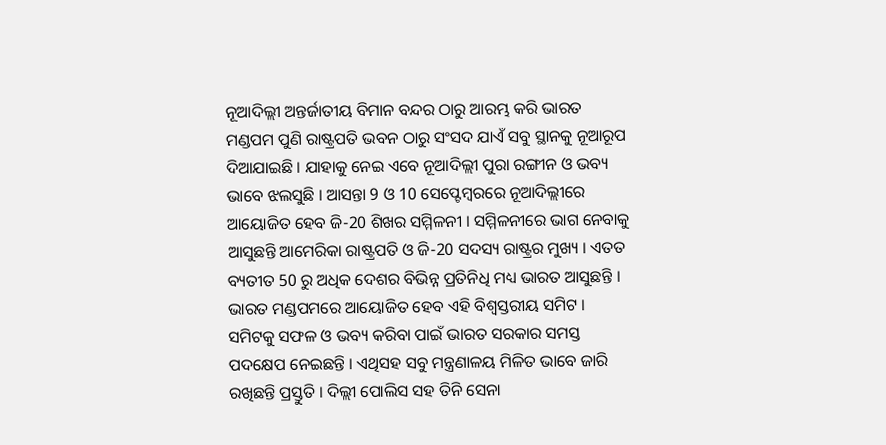ନୂଆଦିଲ୍ଲୀ ଅନ୍ତର୍ଜାତୀୟ ବିମାନ ବନ୍ଦର ଠାରୁ ଆରମ୍ଭ କରି ଭାରତ ମଣ୍ଡପମ ପୁଣି ରାଷ୍ଟ୍ରପତି ଭବନ ଠାରୁ ସଂସଦ ଯାଏଁ ସବୁ ସ୍ଥାନକୁ ନୂଆରୂପ ଦିଆଯାଇଛି । ଯାହାକୁ ନେଇ ଏବେ ନୂଆଦିଲ୍ଲୀ ପୁରା ରଙ୍ଗୀନ ଓ ଭବ୍ୟ ଭାବେ ଝଲସୁଛି । ଆସନ୍ତା 9 ଓ 10 ସେପ୍ଟେମ୍ବରରେ ନୂଆଦିଲ୍ଲୀରେ ଆୟୋଜିତ ହେବ ଜି-20 ଶିଖର ସମ୍ମିଳନୀ । ସମ୍ମିଳନୀରେ ଭାଗ ନେବାକୁ ଆସୁଛନ୍ତି ଆମେରିକା ରାଷ୍ଟ୍ରପତି ଓ ଜି-20 ସଦସ୍ୟ ରାଷ୍ଟ୍ରର ମୁଖ୍ୟ । ଏତତ ବ୍ୟତୀତ 50 ରୁ ଅଧିକ ଦେଶର ବିଭିନ୍ନ ପ୍ରତିନିଧି ମଧ୍ୟ ଭାରତ ଆସୁଛନ୍ତି । ଭାରତ ମଣ୍ଡପମରେ ଆୟୋଜିତ ହେବ ଏହି ବିଶ୍ବସ୍ତରୀୟ ସମିଟ । ସମିଟକୁ ସଫଳ ଓ ଭବ୍ୟ କରିବା ପାଇଁ ଭାରତ ସରକାର ସମସ୍ତ ପଦକ୍ଷେପ ନେଇଛନ୍ତି । ଏଥିସହ ସବୁ ମନ୍ତ୍ରଣାଳୟ ମିଳିତ ଭାବେ ଜାରି ରଖିଛନ୍ତି ପ୍ରସ୍ତୁତି । ଦିଲ୍ଲୀ ପୋଲିସ ସହ ତିନି ସେନା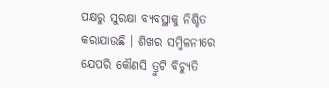ପକ୍ଷରୁ ସୁରକ୍ଷା ବ୍ୟବସ୍ଥାକୁ ନିଶ୍ଚିତ କରାଯାଉଛି । ଶିଖର ସମ୍ମିଳନୀରେ ଯେପରି କୌଣସି ତ୍ରୁଟି ବିଚ୍ୟୁତି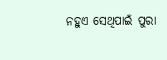ନହୁଏ ସେଥିପାଇଁ ପୁରା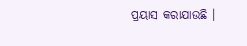ପ୍ରୟାସ କରାଯାଉଛି ।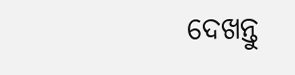ଦେଖନ୍ତୁ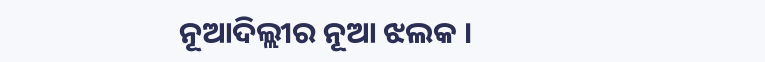ନୂଆଦିଲ୍ଲୀର ନୂଆ ଝଲକ ।